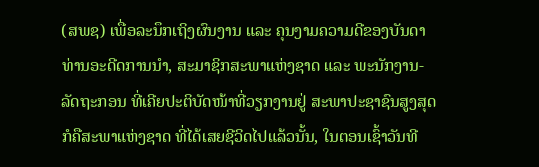(ສພຊ) ເພື່ອລະນຶກເຖິງຜົນງານ ແລະ ຄຸນງາມຄວາມດີຂອງບັນດາທ່ານອະດີດການນຳ, ສະມາຊິກສະພາແຫ່ງຊາດ ແລະ ພະນັກງານ-ລັດຖະກອນ ທີ່ເຄີຍປະຕິບັດໜ້າທີ່ວຽກງານຢູ່ ສະພາປະຊາຊົນສູງສຸດ ກໍຄືສະພາແຫ່ງຊາດ ທີ່ໄດ້ເສຍຊີວິດໄປແລ້ວນັ້ນ, ໃນຕອນເຊົ້າວັນທີ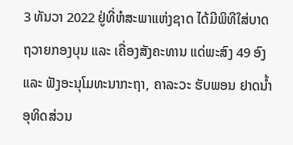3 ທັນວາ 2022 ຢູ່ທີ່ຫໍສະພາແຫ່ງຊາດ ໄດ້ມີພິທີໃສ່ບາດ ຖວາຍກອງບຸນ ແລະ ເຄື່ອງສັງຄະທານ ແດ່ພະສົງ 49 ອົງ ແລະ ຟັງອະນຸໂມທະນາກະຖາ, ຄາລະວະ ຮັບພອນ ຢາດນໍ້າ ອຸທິດສ່ວນ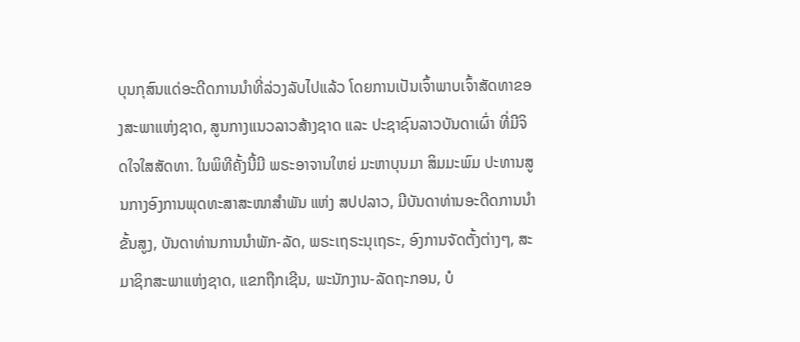ບຸນກຸສົນແດ່ອະດີດການນຳທີ່ລ່ວງລັບໄປແລ້ວ ໂດຍການເປັນເຈົ້າພາບເຈົ້າສັດທາຂອງສະພາແຫ່ງຊາດ, ສູນກາງແນວລາວສ້າງຊາດ ແລະ ປະຊາຊົນລາວບັນດາເຜົ່າ ທີ່ມີຈິດໃຈໃສສັດທາ. ໃນພິທີຄັ້ງນີ້ມີ ພຣະອາຈານໃຫຍ່ ມະຫາບຸນມາ ສິມມະພົມ ປະທານສູນກາງອົງການພຸດທະສາສະໜາສໍາພັນ ແຫ່ງ ສປປລາວ, ມີບັນດາທ່ານອະດີດການນໍາຂັ້ນສູງ, ບັນດາທ່ານການນຳພັກ-ລັດ, ພຣະເຖຣະນຸເຖຣະ, ອົງການຈັດຕັ້ງຕ່າງໆ, ສະມາຊິກສະພາແຫ່ງຊາດ, ແຂກຖືກເຊີນ, ພະນັກງານ-ລັດຖະກອນ, ບໍ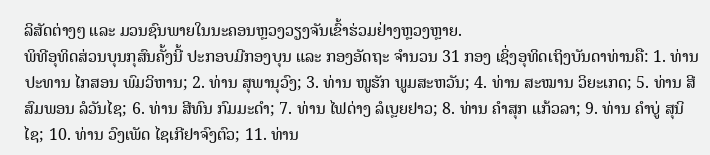ລິສັດຕ່າງໆ ແລະ ມວນຊົນພາຍໃນນະຄອນຫຼວງວຽງຈັນເຂົ້າຮ່ວມຢ່າງຫຼວງຫຼາຍ.
ພິທີອຸທິດສ່ວນບຸນກຸສົນຄັ້ງນີ້ ປະກອບມີກອງບຸນ ແລະ ກອງອັດຖະ ຈໍານວນ 31 ກອງ ເຊິ່ງອຸທິດເຖິງບັນດາທ່ານຄື: 1. ທ່ານ ປະທານ ໄກສອນ ພົມວິຫານ; 2. ທ່ານ ສຸພານຸວົງ; 3. ທ່ານ ໜູຮັກ ພູມສະຫວັນ; 4. ທ່ານ ສະໝານ ວິຍະເກດ; 5. ທ່ານ ສີສົມພອນ ລໍວັນໄຊ; 6. ທ່ານ ສີທົນ ກົມມະດຳ; 7. ທ່ານ ໄຟດ່າງ ລໍເບຼຍຢາວ; 8. ທ່ານ ຄຳສຸກ ແກ້ວລາ; 9. ທ່ານ ຄຳບູ່ ສຸນິໄຊ; 10. ທ່ານ ວົງເພັດ ໄຊເກີຢາຈົງຕົວ; 11. ທ່ານ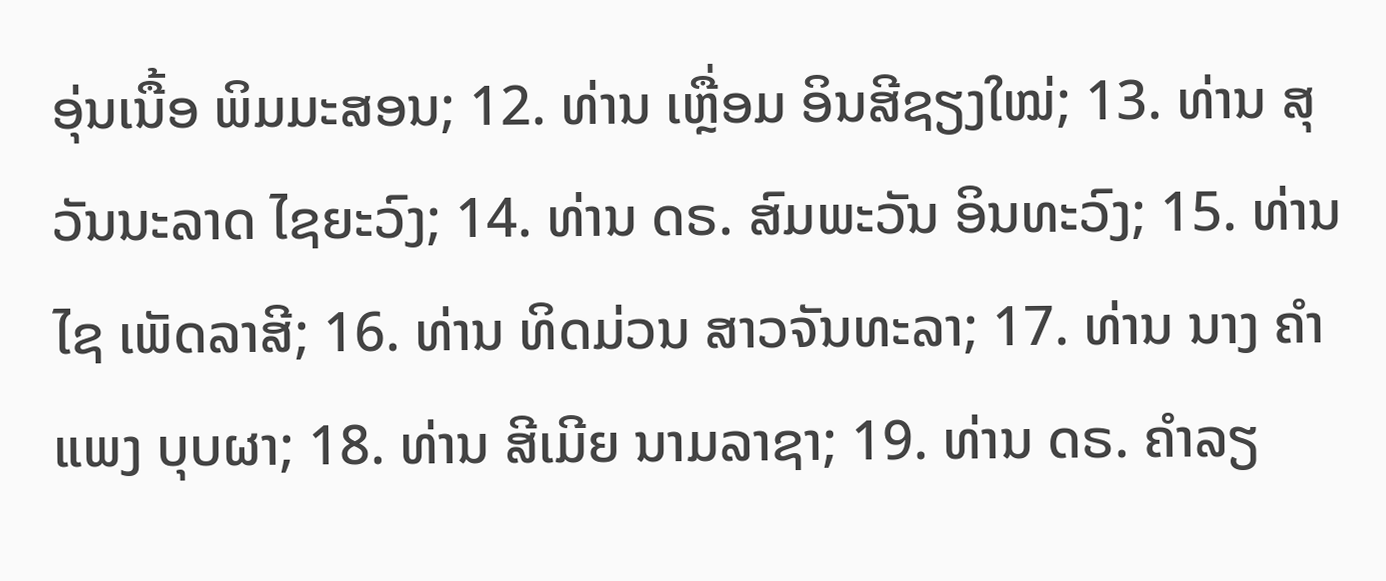ອຸ່ນເນື້ອ ພິມມະສອນ; 12. ທ່ານ ເຫຼື່ອມ ອິນສີຊຽງໃໝ່; 13. ທ່ານ ສຸວັນນະລາດ ໄຊຍະວົງ; 14. ທ່ານ ດຣ. ສົມພະວັນ ອິນທະວົງ; 15. ທ່ານ ໄຊ ເພັດລາສີ; 16. ທ່ານ ທິດມ່ວນ ສາວຈັນທະລາ; 17. ທ່ານ ນາງ ຄຳແພງ ບຸບຜາ; 18. ທ່ານ ສີເມີຍ ນາມລາຊາ; 19. ທ່ານ ດຣ. ຄຳລຽ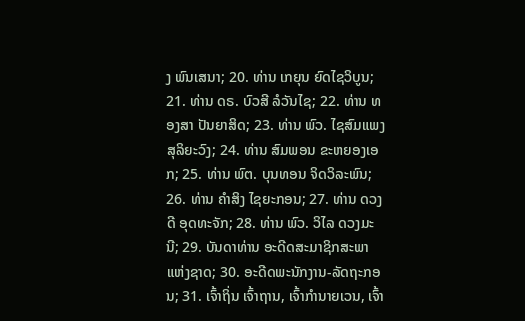ງ ພົນເສນາ; 20. ທ່ານ ເກຍຸນ ຍົດໄຊວິບູນ; 21. ທ່ານ ດຣ. ບົວສີ ລໍວັນໄຊ; 22. ທ່ານ ທອງສາ ປັນຍາສິດ; 23. ທ່ານ ພົວ. ໄຊສົມແພງ ສຸລິຍະວົງ; 24. ທ່ານ ສົມພອນ ຂະຫຍອງເອກ; 25. ທ່ານ ພົຕ. ບຸນທອນ ຈິດວິລະພົນ; 26. ທ່ານ ຄຳສິງ ໄຊຍະກອນ; 27. ທ່ານ ດວງດີ ອຸດທະຈັກ; 28. ທ່ານ ພົວ. ວິໄລ ດວງມະນີ; 29. ບັນດາທ່ານ ອະດີດສະມາຊິກສະພາແຫ່ງຊາດ; 30. ອະດີດພະນັກງານ-ລັດຖະກອນ; 31. ເຈົ້າຖິ່ນ ເຈົ້າຖານ, ເຈົ້າກຳນາຍເວນ, ເຈົ້າ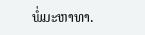ພໍ່ມະຫາທາ.